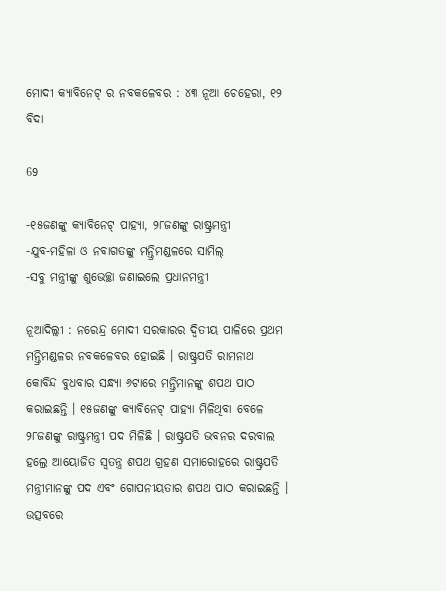ମୋଦୀ କ୍ୟାବିନେଟ୍ ର ନବକଳେବର : ୪୩ ନୂଆ ଚେହେରା, ୧୨ ବିଦା

69

-୧୫ଜଣଙ୍କୁ କ୍ୟାବିନେଟ୍ ପାହ୍ୟା, ୨୮ଜଣଙ୍କୁ ରାଷ୍ଟ୍ରମନ୍ତ୍ରୀ
-ଯୁବ-ମହିଳା ଓ ନବାଗତଙ୍କୁ ମନ୍ତ୍ରିମଣ୍ଡଳରେ ସାମିଲ୍
-ସବୁ ମନ୍ତ୍ରୀଙ୍କୁ ଶୁଭେଚ୍ଛା ଜଣାଇଲେ ପ୍ରଧାନମନ୍ତ୍ରୀ

ନୂଆଦିଲ୍ଲୀ : ନରେନ୍ଦ୍ର ମୋଦୀ ସରକାରର ଦ୍ୱିତୀୟ ପାଳିରେ ପ୍ରଥମ ମନ୍ତ୍ରିମଣ୍ଡଳର ନବକଳେବର ହୋଇଛି । ରାଷ୍ଟ୍ରପତି ରାମନାଥ କୋବିନ୍ଦ ବୁଧବାର ସନ୍ଧ୍ୟା ୬ଟାରେ ମନ୍ତ୍ରିମାନଙ୍କୁ ଶପଥ ପାଠ କରାଇଛନ୍ତି । ୧୫ଜଣଙ୍କୁ କ୍ୟାବିନେଟ୍ ପାହ୍ୟା ମିଳିଥିବା ବେଳେ ୨୮ଜଣଙ୍କୁ ରାଷ୍ଟ୍ରମନ୍ତ୍ରୀ ପଦ ମିଳିଛି । ରାଷ୍ଟ୍ରପତି ଭବନର ଦରବାଲ ହଲ୍ରେ ଆୟୋଜିତ ସ୍ୱତନ୍ତ୍ର ଶପଥ ଗ୍ରହଣ ସମାରୋହରେ ରାଷ୍ଟ୍ରପତି ମନ୍ତ୍ରୀମାନଙ୍କୁ ପଦ ଏବଂ ଗୋପନୀୟତାର ଶପଥ ପାଠ କରାଇଛନ୍ତି । ଉତ୍ସବରେ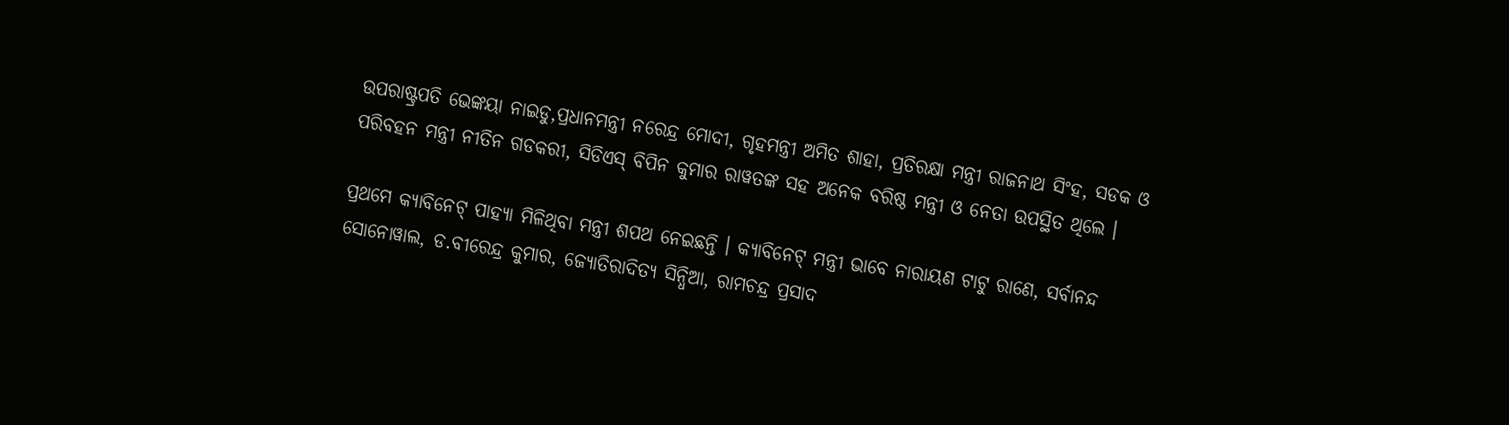ଉପରାଷ୍ଟ୍ରପତି ଭେଙ୍କୟା ନାଇଡୁ,ପ୍ରଧାନମନ୍ତ୍ରୀ ନରେନ୍ଦ୍ର ମୋଦୀ, ଗୃହମନ୍ତ୍ରୀ ଅମିତ ଶାହା, ପ୍ରତିରକ୍ଷା ମନ୍ତ୍ରୀ ରାଜନାଥ ସିଂହ, ସଡକ ଓ ପରିବହନ ମନ୍ତ୍ରୀ ନୀତିନ ଗଡକରୀ, ସିଡିଏସ୍ ବିପିନ କୁମାର ରାୱତଙ୍କ ସହ ଅନେକ ବରିଷ୍ଠ ମନ୍ତ୍ରୀ ଓ ନେତା ଉପସ୍ଥିତ ଥିଲେ ।

ପ୍ରଥମେ କ୍ୟାବିନେଟ୍ ପାହ୍ୟା ମିଳିଥିବା ମନ୍ତ୍ରୀ ଶପଥ ନେଇଛନ୍ତି । କ୍ୟାବିନେଟ୍ ମନ୍ତ୍ରୀ ଭାବେ ନାରାୟଣ ଟାଟୁ ରାଣେ, ସର୍ବାନନ୍ଦ ସୋନୋୱାଲ, ଡ.ବୀରେନ୍ଦ୍ର କୁମାର, ଜ୍ୟୋତିରାଦିତ୍ୟ ସିନ୍ଧିଆ, ରାମଚନ୍ଦ୍ର ପ୍ରସାଦ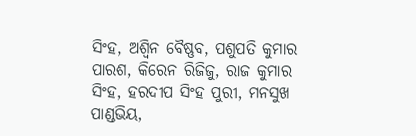ସିଂହ, ଅଶ୍ୱିନ ବୈଷ୍ଣବ, ପଶୁପତି କୁମାର ପାରଶ, କିରେନ ରିଜିଜୁ, ରାଜ କୁମାର ସିଂହ, ହରଦୀପ ସିଂହ ପୁରୀ, ମନସୁଖ ପାଣ୍ଡଭିୟ,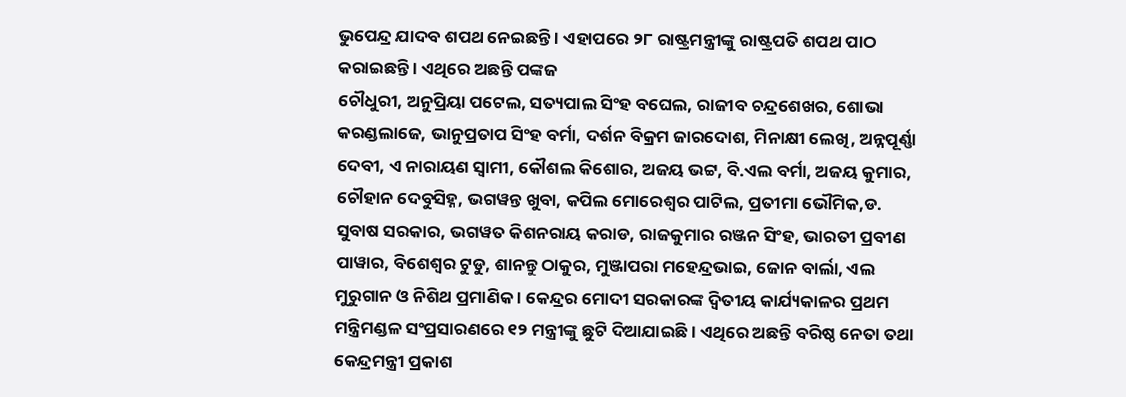ଭୁପେନ୍ଦ୍ର ଯାଦବ ଶପଥ ନେଇଛନ୍ତି । ଏହାପରେ ୨୮ ରାଷ୍ଟ୍ରମନ୍ତ୍ରୀଙ୍କୁ ରାଷ୍ଟ୍ରପତି ଶପଥ ପାଠ କରାଇଛନ୍ତି । ଏଥିରେ ଅଛନ୍ତି ପଙ୍କଜ
ଚୌଧୁରୀ, ଅନୁପ୍ରିୟା ପଟେଲ, ସତ୍ୟପାଲ ସିଂହ ବଘେଲ, ରାଜୀବ ଚନ୍ଦ୍ରଶେଖର, ଶୋଭା କରଣ୍ଡଲାଜେ, ଭାନୁପ୍ରତାପ ସିଂହ ବର୍ମା, ଦର୍ଶନ ବିକ୍ରମ ଜାରଦୋଶ, ମିନାକ୍ଷୀ ଲେଖି, ଅନ୍ନପୂର୍ଣ୍ଣା ଦେବୀ, ଏ ନାରାୟଣ ସ୍ୱାମୀ, କୌଶଲ କିଶୋର, ଅଜୟ ଭଟ୍ଟ, ବି.ଏଲ ବର୍ମା, ଅଜୟ କୁମାର, ଚୌହାନ ଦେବୁସିହ୍ନ, ଭଗୱନ୍ତ ଖୁବା, କପିଲ ମୋରେଶ୍ୱର ପାଟିଲ, ପ୍ରତୀମା ଭୌମିକ,ଡ. ସୁବାଷ ସରକାର, ଭଗୱତ କିଶନରାୟ କରାଡ, ରାଜକୁମାର ରଞ୍ଜନ ସିଂହ, ଭାରତୀ ପ୍ରବୀଣ ପାୱାର, ବିଶେଶ୍ୱର ଟୁଡୁ, ଶାନନ୍ତୁ ଠାକୁର, ମୁଞ୍ଜାପରା ମହେନ୍ଦ୍ରଭାଇ, ଜୋନ ବାର୍ଲା, ଏଲ ମୁରୁଗାନ ଓ ନିଶିଥ ପ୍ରମାଣିକ । କେନ୍ଦ୍ରର ମୋଦୀ ସରକାରଙ୍କ ଦ୍ୱିତୀୟ କାର୍ଯ୍ୟକାଳର ପ୍ରଥମ ମନ୍ତ୍ରିମଣ୍ଡଳ ସଂପ୍ରସାରଣରେ ୧୨ ମନ୍ତ୍ରୀଙ୍କୁ ଛୁଟି ଦିଆଯାଇଛି । ଏଥିରେ ଅଛନ୍ତି ବରିଷ୍ଠ ନେତା ତଥା କେନ୍ଦ୍ରମନ୍ତ୍ରୀ ପ୍ରକାଶ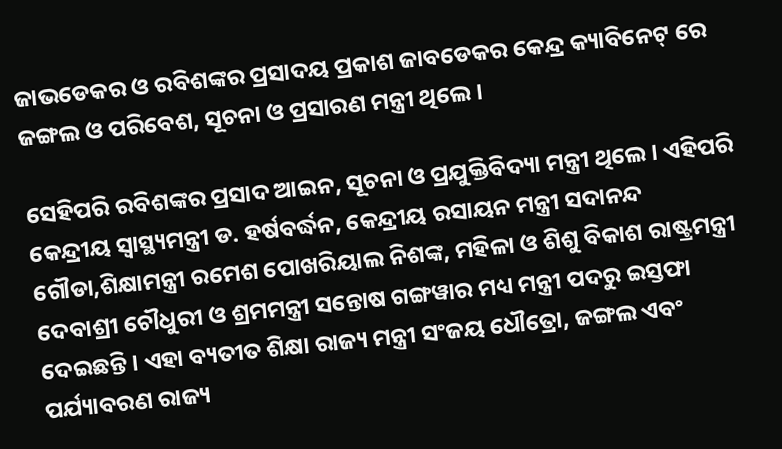ଜାଭଡେକର ଓ ରବିଶଙ୍କର ପ୍ରସାଦୟ ପ୍ରକାଶ ଜାବଡେକର କେନ୍ଦ୍ର କ୍ୟାବିନେଟ୍ ରେ ଜଙ୍ଗଲ ଓ ପରିବେଶ, ସୂଚନା ଓ ପ୍ରସାରଣ ମନ୍ତ୍ରୀ ଥିଲେ ।

ସେହିପରି ରବିଶଙ୍କର ପ୍ରସାଦ ଆଇନ, ସୂଚନା ଓ ପ୍ରଯୁକ୍ତିବିଦ୍ୟା ମନ୍ତ୍ରୀ ଥିଲେ । ଏହିପରି କେନ୍ଦ୍ରୀୟ ସ୍ୱାସ୍ଥ୍ୟମନ୍ତ୍ରୀ ଡ. ହର୍ଷବର୍ଦ୍ଧନ, କେନ୍ଦ୍ରୀୟ ରସାୟନ ମନ୍ତ୍ରୀ ସଦାନନ୍ଦ ଗୌଡା,ଶିକ୍ଷାମନ୍ତ୍ରୀ ରମେଶ ପୋଖରିୟାଲ ନିଶଙ୍କ, ମହିଳା ଓ ଶିଶୁ ବିକାଶ ରାଷ୍ଟ୍ରମନ୍ତ୍ରୀ ଦେବାଶ୍ରୀ ଚୌଧୁରୀ ଓ ଶ୍ରମମନ୍ତ୍ରୀ ସନ୍ତୋଷ ଗଙ୍ଗୱାର ମଧ୍ୟ ମନ୍ତ୍ରୀ ପଦରୁ ଇସ୍ତଫା ଦେଇଛନ୍ତି । ଏହା ବ୍ୟତୀତ ଶିକ୍ଷା ରାଜ୍ୟ ମନ୍ତ୍ରୀ ସଂଜୟ ଧୌତ୍ରୋ, ଜଙ୍ଗଲ ଏବଂ ପର୍ଯ୍ୟାବରଣ ରାଜ୍ୟ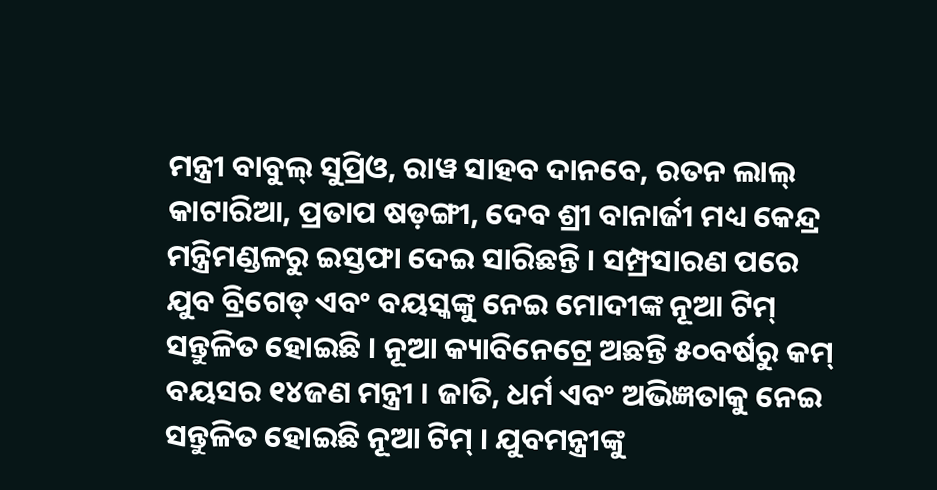ମନ୍ତ୍ରୀ ବାବୁଲ୍ ସୁପ୍ରିଓ, ରାୱ ସାହବ ଦାନବେ, ରତନ ଲାଲ୍ କାଟାରିଆ, ପ୍ରତାପ ଷଡ଼ଙ୍ଗୀ, ଦେବ ଶ୍ରୀ ବାନାର୍ଜୀ ମଧ୍ୟ କେନ୍ଦ୍ର ମନ୍ତ୍ରିମଣ୍ଡଳରୁ ଇସ୍ତଫା ଦେଇ ସାରିଛନ୍ତି । ସମ୍ପ୍ରସାରଣ ପରେ ଯୁବ ବ୍ରିଗେଡ୍ ଏବଂ ବୟସ୍କଙ୍କୁ ନେଇ ମୋଦୀଙ୍କ ନୂଆ ଟିମ୍ ସନ୍ତୁଳିତ ହୋଇଛି । ନୂଆ କ୍ୟାବିନେଟ୍ରେ ଅଛନ୍ତି ୫୦ବର୍ଷରୁ କମ୍ ବୟସର ୧୪ଜଣ ମନ୍ତ୍ରୀ । ଜାତି, ଧର୍ମ ଏବଂ ଅଭିଜ୍ଞତାକୁ ନେଇ ସନ୍ତୁଳିତ ହୋଇଛି ନୂଆ ଟିମ୍ । ଯୁବମନ୍ତ୍ରୀଙ୍କୁ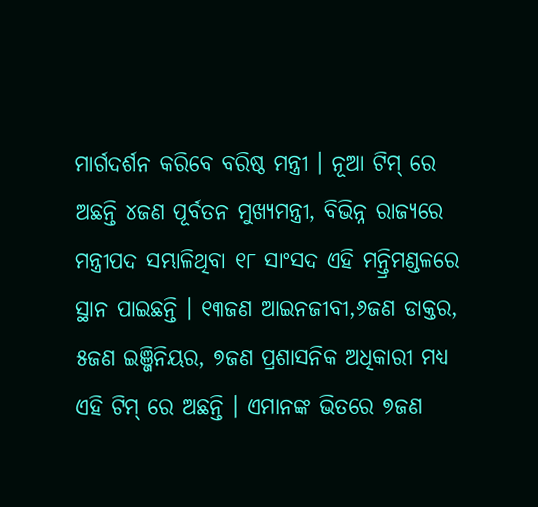ମାର୍ଗଦର୍ଶନ କରିବେ ବରିଷ୍ଠ ମନ୍ତ୍ରୀ । ନୂଆ ଟିମ୍ ରେ ଅଛନ୍ତି ୪ଜଣ ପୂର୍ବତନ ମୁଖ୍ୟମନ୍ତ୍ରୀ, ବିଭିନ୍ନ ରାଜ୍ୟରେ ମନ୍ତ୍ରୀପଦ ସମ୍ଭାଳିଥିବା ୧୮ ସାଂସଦ ଏହି ମନ୍ତ୍ରିମଣ୍ଡଳରେ ସ୍ଥାନ ପାଇଛନ୍ତି । ୧୩ଜଣ ଆଇନଜୀବୀ,୬ଜଣ ଡାକ୍ତର, ୫ଜଣ ଇଞ୍ଜିନିୟର, ୭ଜଣ ପ୍ରଶାସନିକ ଅଧିକାରୀ ମଧ୍ୟ ଏହି ଟିମ୍ ରେ ଅଛନ୍ତି । ଏମାନଙ୍କ ଭିତରେ ୭ଜଣ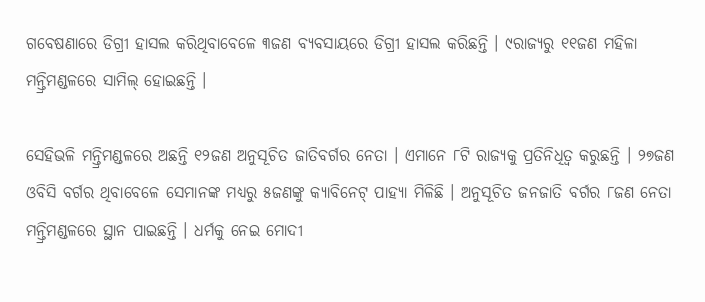ଗବେଷଣାରେ ଡିଗ୍ରୀ ହାସଲ କରିଥିବାବେଳେ ୩ଜଣ ବ୍ୟବସାୟରେ ଡିଗ୍ରୀ ହାସଲ କରିଛନ୍ତି । ୯ରାଜ୍ୟରୁ ୧୧ଜଣ ମହିଳା ମନ୍ତ୍ରିମଣ୍ଡଳରେ ସାମିଲ୍ ହୋଇଛନ୍ତି ।

ସେହିଭଳି ମନ୍ତ୍ରିମଣ୍ଡଳରେ ଅଛନ୍ତି ୧୨ଜଣ ଅନୁସୂଚିତ ଜାତିବର୍ଗର ନେତା । ଏମାନେ ୮ଟି ରାଜ୍ୟକୁ ପ୍ରତିନିଧିତ୍ୱ କରୁଛନ୍ତି । ୨୭ଜଣ ଓବିସି ବର୍ଗର ଥିବାବେଳେ ସେମାନଙ୍କ ମଧ୍ୟରୁ ୫ଜଣଙ୍କୁ କ୍ୟାବିନେଟ୍ ପାହ୍ୟା ମିଳିଛି । ଅନୁସୂଚିତ ଜନଜାତି ବର୍ଗର ୮ଜଣ ନେତା ମନ୍ତ୍ରିମଣ୍ଡଳରେ ସ୍ଥାନ ପାଇଛନ୍ତି । ଧର୍ମକୁ ନେଇ ମୋଦୀ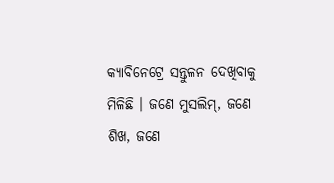କ୍ୟାବିନେଟ୍ରେ ସନ୍ତୁଳନ ଦେଖିବାକୁ ମିଳିଛି । ଜଣେ ମୁସଲିମ୍, ଜଣେ ଶିଖ, ଜଣେ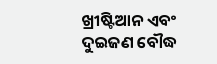ଖ୍ରୀଷ୍ଟିଆନ ଏବଂ ଦୁଇଜଣ ବୌଦ୍ଧ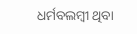ଧର୍ମବଲମ୍ବୀ ଥିବା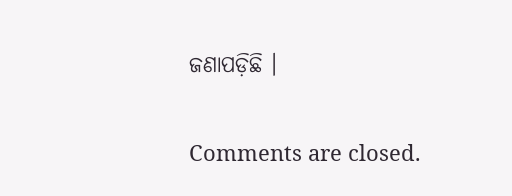ଜଣାପଡ଼ିଛି ।

Comments are closed.